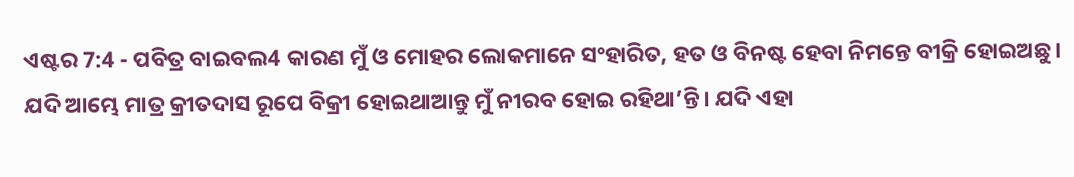ଏଷ୍ଟର 7:4 - ପବିତ୍ର ବାଇବଲ4 କାରଣ ମୁଁ ଓ ମୋହର ଲୋକମାନେ ସଂହାରିତ, ହତ ଓ ବିନଷ୍ଟ ହେବା ନିମନ୍ତେ ବୀକ୍ରି ହୋଇଅଛୁ। ଯଦି ଆମ୍ଭେ ମାତ୍ର କ୍ରୀତଦାସ ରୂପେ ବିକ୍ରୀ ହୋଇଥାଆନ୍ତୁ ମୁଁ ନୀରବ ହୋଇ ରହିଥା’ନ୍ତି। ଯଦି ଏହା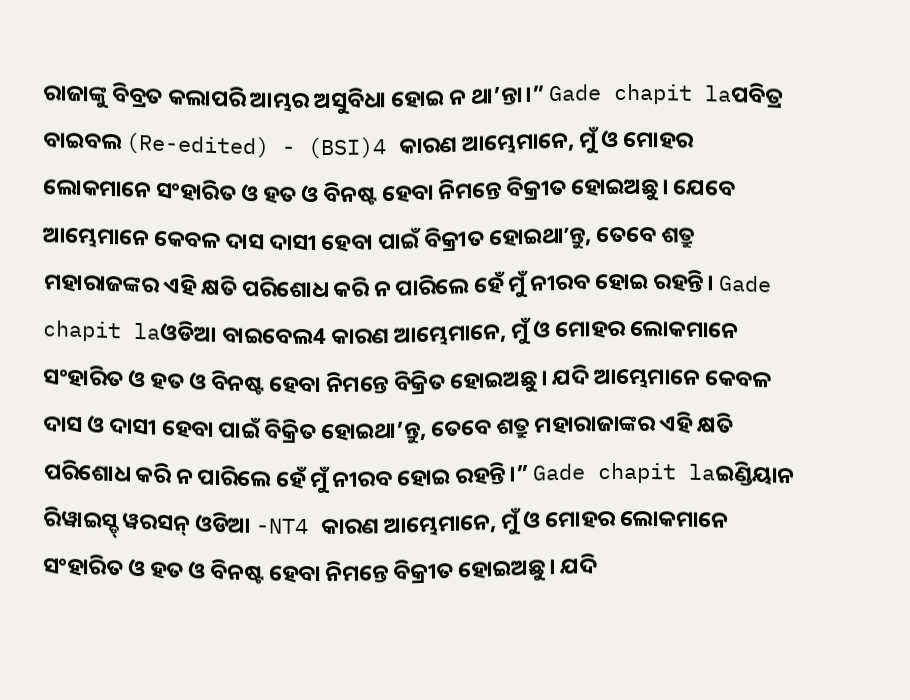ରାଜାଙ୍କୁ ବିବ୍ରତ କଲାପରି ଆମ୍ଭର ଅସୁବିଧା ହୋଇ ନ ଥା’ନ୍ତା।” Gade chapit laପବିତ୍ର ବାଇବଲ (Re-edited) - (BSI)4 କାରଣ ଆମ୍ଭେମାନେ, ମୁଁ ଓ ମୋହର ଲୋକମାନେ ସଂହାରିତ ଓ ହତ ଓ ବିନଷ୍ଟ ହେବା ନିମନ୍ତେ ବିକ୍ରୀତ ହୋଇଅଛୁ। ଯେବେ ଆମ୍ଭେମାନେ କେବଳ ଦାସ ଦାସୀ ହେବା ପାଇଁ ବିକ୍ରୀତ ହୋଇଥାʼନ୍ତୁ, ତେବେ ଶତ୍ରୁ ମହାରାଜଙ୍କର ଏହି କ୍ଷତି ପରିଶୋଧ କରି ନ ପାରିଲେ ହେଁ ମୁଁ ନୀରବ ହୋଇ ରହନ୍ତି। Gade chapit laଓଡିଆ ବାଇବେଲ4 କାରଣ ଆମ୍ଭେମାନେ, ମୁଁ ଓ ମୋହର ଲୋକମାନେ ସଂହାରିତ ଓ ହତ ଓ ବିନଷ୍ଟ ହେବା ନିମନ୍ତେ ବିକ୍ରିତ ହୋଇଅଛୁ। ଯଦି ଆମ୍ଭେମାନେ କେବଳ ଦାସ ଓ ଦାସୀ ହେବା ପାଇଁ ବିକ୍ରିତ ହୋଇଥା’ନ୍ତୁ, ତେବେ ଶତ୍ରୁ ମହାରାଜାଙ୍କର ଏହି କ୍ଷତି ପରିଶୋଧ କରି ନ ପାରିଲେ ହେଁ ମୁଁ ନୀରବ ହୋଇ ରହନ୍ତି।” Gade chapit laଇଣ୍ଡିୟାନ ରିୱାଇସ୍ଡ୍ ୱରସନ୍ ଓଡିଆ -NT4 କାରଣ ଆମ୍ଭେମାନେ, ମୁଁ ଓ ମୋହର ଲୋକମାନେ ସଂହାରିତ ଓ ହତ ଓ ବିନଷ୍ଟ ହେବା ନିମନ୍ତେ ବିକ୍ରୀତ ହୋଇଅଛୁ। ଯଦି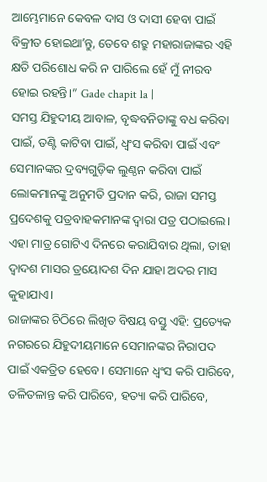ଆମ୍ଭେମାନେ କେବଳ ଦାସ ଓ ଦାସୀ ହେବା ପାଇଁ ବିକ୍ରୀତ ହୋଇଥାʼନ୍ତୁ, ତେବେ ଶତ୍ରୁ ମହାରାଜାଙ୍କର ଏହି କ୍ଷତି ପରିଶୋଧ କରି ନ ପାରିଲେ ହେଁ ମୁଁ ନୀରବ ହୋଇ ରହନ୍ତି।” Gade chapit la |
ସମସ୍ତ ଯିହୁଦୀୟ ଆବାଳ, ବୃଦ୍ଧବନିତାଙ୍କୁ ବଧ କରିବା ପାଇଁ, ତଣ୍ଟି କାଟିବା ପାଇଁ, ଧ୍ୱଂସ କରିବା ପାଇଁ ଏବଂ ସେମାନଙ୍କର ଦ୍ରବ୍ୟଗୁଡ଼ିକ ଲୁଣ୍ଠନ କରିବା ପାଇଁ ଲୋକମାନଙ୍କୁ ଅନୁମତି ପ୍ରଦାନ କରି, ରାଜା ସମସ୍ତ ପ୍ରଦେଶକୁ ପତ୍ରବାହକମାନଙ୍କ ଦ୍ୱାରା ପତ୍ର ପଠାଇଲେ। ଏହା ମାତ୍ର ଗୋଟିଏ ଦିନରେ କରାଯିବାର ଥିଲା, ତାହା ଦ୍ୱାଦଶ ମାସର ତ୍ରୟୋଦଶ ଦିନ ଯାହା ଅଦର ମାସ କୁହାଯାଏ।
ରାଜାଙ୍କର ଚିଠିରେ ଲିଖିତ ବିଷୟ ବସ୍ତୁ ଏହି: ପ୍ରତ୍ୟେକ ନଗରରେ ଯିହୁଦୀୟମାନେ ସେମାନଙ୍କର ନିରାପଦ ପାଇଁ ଏକତ୍ରିତ ହେବେ। ସେମାନେ ଧ୍ୱଂସ କରି ପାରିବେ, ତଳିତଳାନ୍ତ କରି ପାରିବେ, ହତ୍ୟା କରି ପାରିବେ,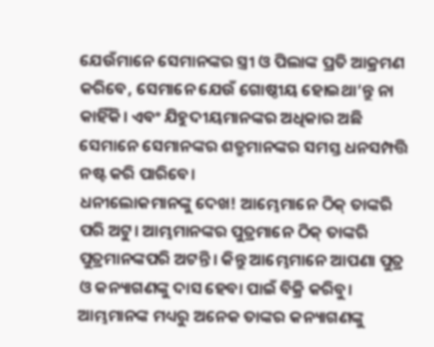ଯେଉଁମାନେ ସେମାନଙ୍କର ସ୍ତ୍ରୀ ଓ ପିଲାଙ୍କ ପ୍ରତି ଆକ୍ରମଣ କରିବେ, ସେମାନେ ଯେଉଁ ଗୋଷ୍ଠୀୟ ହୋଇଥା’ନ୍ତୁ ନା କାହିଁକି। ଏବଂ ଯିହୁଦୀୟମାନଙ୍କର ଅଧିକାର ଅଛି ସେମାନେ ସେମାନଙ୍କର ଶତ୍ରୁମାନଙ୍କର ସମସ୍ତ ଧନସମ୍ପତ୍ତି ନଷ୍ଟ କରି ପାରିବେ।
ଧନୀଲୋକମାନଙ୍କୁ ଦେଖ! ଆମ୍ଭେମାନେ ଠିକ୍ ତାଙ୍କରି ପରି ଅଟୁ। ଆମ୍ଭମାନଙ୍କର ପୁତ୍ରମାନେ ଠିକ୍ ତାଙ୍କରି ପୁତ୍ରମାନଙ୍କପରି ଅଟନ୍ତି। କିନ୍ତୁ ଆମ୍ଭେମାନେ ଆପଣା ପୁତ୍ର ଓ କନ୍ୟାଗଣଙ୍କୁ ଦାସ ହେବା ପାଇଁ ବିକ୍ରି କରିବୁ। ଆମ୍ଭମାନଙ୍କ ମଧ୍ୟରୁ ଅନେକ ତାଙ୍କର କନ୍ୟାଗଣଙ୍କୁ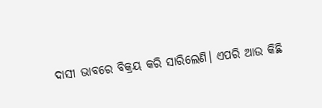ଦାସୀ ଭାବରେ ବିକ୍ରୟ କରି ସାରିଲେଣି। ଏପରି ଆଉ କିଛି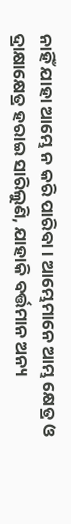ନାହିଁ ଯାହା ଆମ୍ଭେ ନ କରି ପାରିବା। ଆମ୍ଭେମାନେ ଆମ୍ଭ କ୍ଷେତ୍ର ଓ ଦ୍ରାକ୍ଷାକ୍ଷେତ୍ର ହରାଇ ସାରିଲୁଣି, ଯାହାକି ବର୍ତ୍ତମାନ ଅନ୍ୟ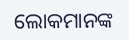ଲୋକମାନଙ୍କ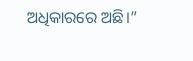ଅଧିକାରରେ ଅଛି।”